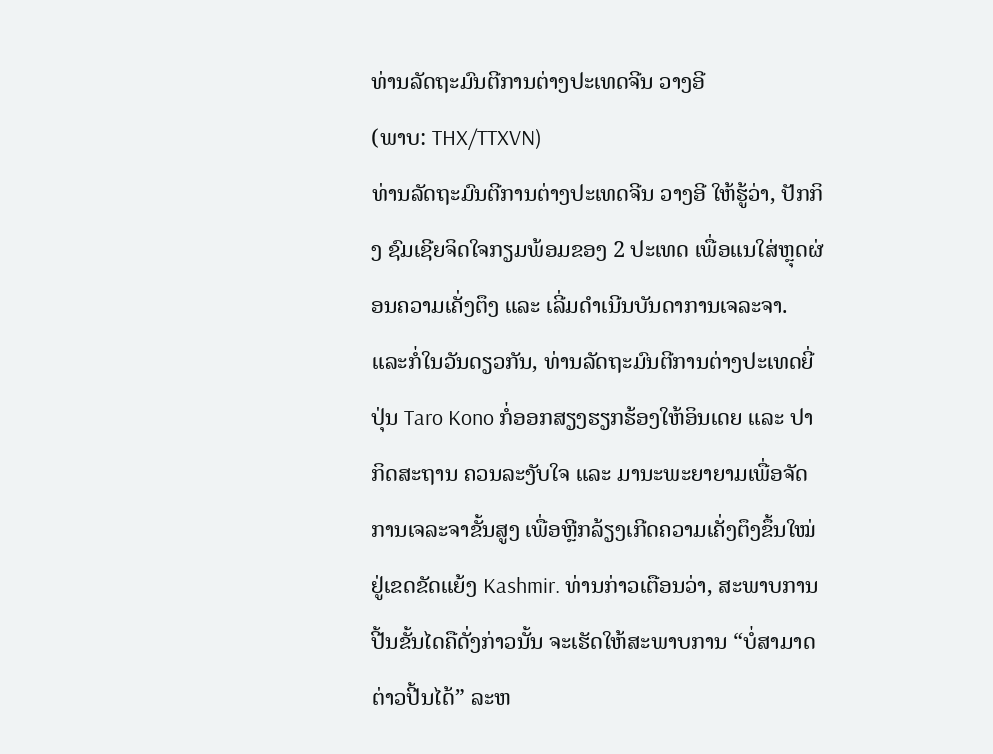ທ່ານລັດຖະມົນຕີການຕ່າງປະເທດຈີນ ວາງອີ
(ພາບ: THX/TTXVN)
ທ່ານລັດຖະມົນຕີການຕ່າງປະເທດຈີນ ວາງອີ ໃຫ້ຮູ້ວ່າ, ປັກກິງ ຊົມເຊີຍຈິດໃຈກຽມພ້ອມຂອງ 2 ປະເທດ ເພື່ອແນໃສ່ຫຼຸດຜ່ອນຄວາມເຄັ່ງຕຶງ ແລະ ເລີ່ມດຳເນີນບັນດາການເຈລະຈາ.
ແລະກໍ່ໃນວັນດຽວກັນ, ທ່ານລັດຖະມົນຕີການຕ່າງປະເທດຍີ່ປຸ່ນ Taro Kono ກໍ່ອອກສຽງຮຽກຮ້ອງໃຫ້ອິນເດຍ ແລະ ປາກິດສະຖານ ຄວນລະງັບໃຈ ແລະ ມານະພະຍາຍາມເພື່ອຈັດການເຈລະຈາຂັ້ນສູງ ເພື່ອຫຼີກລ້ຽງເກີດຄວາມເຄັ່ງຕຶງຂຶ້ນໃໝ່ຢູ່ເຂດຂັດແຍ້ງ Kashmir. ທ່ານກ່າວເຕືອນວ່າ, ສະພາບການປີ້ນຂັ້ນໄດຄືດັ່ງກ່າວນັ້ນ ຈະເຮັດໃຫ້ສະພາບການ “ບໍ່ສາມາດຕ່າວປີ້ນໄດ້” ລະຫ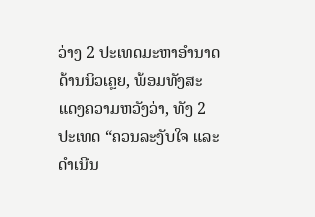ວ່າງ 2 ປະເທດມະຫາອຳນາດດ້ານນິວເຄຼຍ, ພ້ອມທັງສະແດງຄວາມຫວັງວ່າ, ທັງ 2 ປະເທດ “ຄວນລະງັບໃຈ ແລະ ດຳເນີນ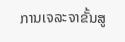ການເຈລະຈາຂັ້ນສູ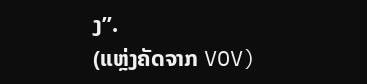ງ”.
(ແຫຼ່ງຄັດຈາກ VOV)